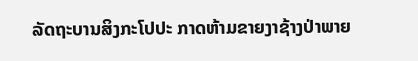ລັດຖະບານສິງກະໂປປະ ກາດຫ້າມຂາຍງາຊ້າງປ່າພາຍ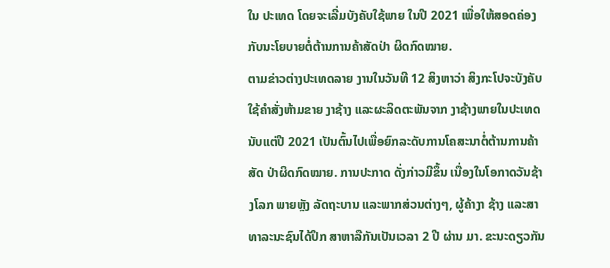ໃນ ປະເທດ ໂດຍຈະເລີ່ມບັງຄັບໃຊ້ພາຍ ໃນປີ 2021 ເພື່ອໃຫ້ສອດຄ່ອງກັບນະໂຍບາຍຕໍ່ຕ້ານການຄ້າສັດປ່າ ຜິດກົດໝາຍ.
ຕາມຂ່າວຕ່າງປະເທດລາຍ ງານໃນວັນທີ 12 ສິງຫາວ່າ ສິງກະໂປຈະບັງຄັບໃຊ້ຄຳສັ່ງຫ້າມຂາຍ ງາຊ້າງ ແລະຜະລິດຕະພັນຈາກ ງາຊ້າງພາຍໃນປະເທດນັບແຕ່ປີ 2021 ເປັນຕົ້ນໄປເພື່ອຍົກລະດັບການໂຄສະນາຕໍ່ຕ້ານການຄ້າສັດ ປ່າຜິດກົດໝາຍ. ການປະກາດ ດັ່ງກ່າວມີຂຶ້ນ ເນື່ອງໃນໂອກາດວັນຊ້າງໂລກ ພາຍຫຼັງ ລັດຖະບານ ແລະພາກສ່ວນຕ່າງໆ, ຜູ້ຄ້າງາ ຊ້າງ ແລະສາທາລະນະຊົນໄດ້ປຶກ ສາຫາລືກັນເປັນເວລາ 2 ປີ ຜ່ານ ມາ. ຂະນະດຽວກັນ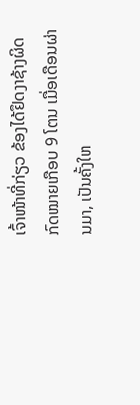ເຈົ້າໜ້າທີ່ກ່ຽວ ຂ້ອງໄດ້ຢຶດງາຊ້າງຜິດກົດໝາຍເກືອບ 9 ໂຕນ ເມື່ອເດືອນຜ່ານມາ, ເປັນຄັ້ງໃຫ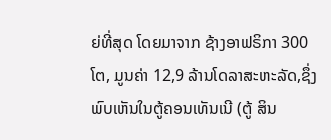ຍ່ທີ່ສຸດ ໂດຍມາຈາກ ຊ້າງອາຟຣິກາ 300 ໂຕ, ມູນຄ່າ 12,9 ລ້ານໂດລາສະຫະລັດ,ຊຶ່ງພົບເຫັນໃນຕູ້ຄອນເທັນເນີ (ຕູ້ ສິນ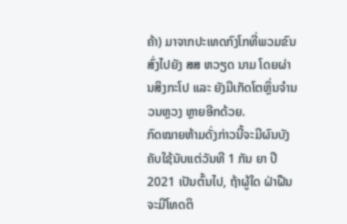ຄ້າ) ມາຈາກປະເທດກົງໂກທີ່ພວມຂົນສົ່ງໄປຍັງ ສສ ຫວຽດ ນາມ ໂດຍຜ່ານສິງກະໂປ ແລະ ຍັງມີເກັດໂຕຫຼິ່ນຈໍານວນຫຼວງ ຫຼາຍອີກດ້ວຍ.
ກົດໝາຍຫ້າມດັ່ງກ່າວນີ້ຈະມີຜົນບັງຄັບໃຊ້ນັບແຕ່ວັນທີ 1 ກັນ ຍາ ປີ 2021 ເປັນຕົ້ນໄປ, ຖ້າຜູ້ໃດ ຝ່າຝືນຈະມີໂທດຕິ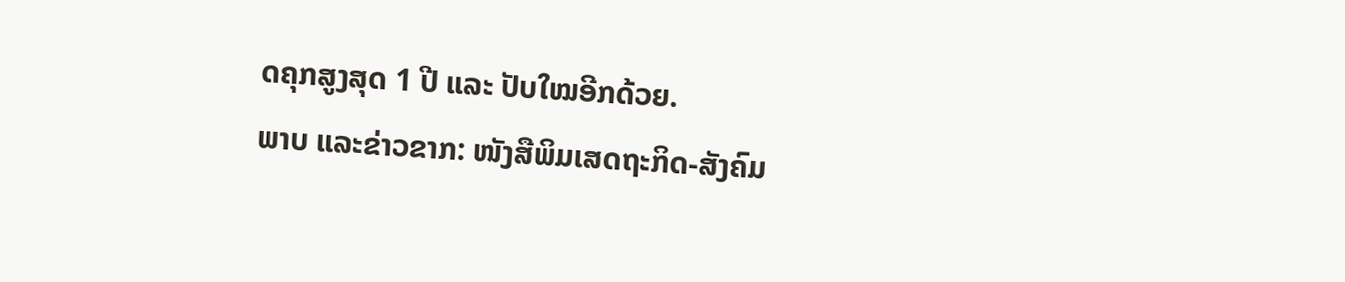ດຄຸກສູງສຸດ 1 ປີ ແລະ ປັບໃໝອີກດ້ວຍ.
ພາບ ແລະຂ່າວຂາກ: ໜັງສືພິມເສດຖະກິດ-ສັງຄົມ